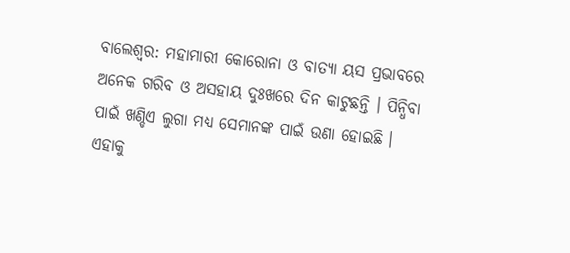ବାଲେଶ୍ଵର: ମହାମାରୀ କୋରୋନା ଓ ବାତ୍ୟା ୟସ ପ୍ରଭାବରେ ଅନେକ ଗରିବ ଓ ଅସହାୟ ଦୁଃଖରେ ଦିନ କାଟୁଛନ୍ତି । ପିନ୍ଧିବା ପାଇଁ ଖଣ୍ଡିଏ ଲୁଗା ମଧ୍ୟ ସେମାନଙ୍କ ପାଇଁ ଉଣା ହୋଇଛି ।
ଏହାକୁ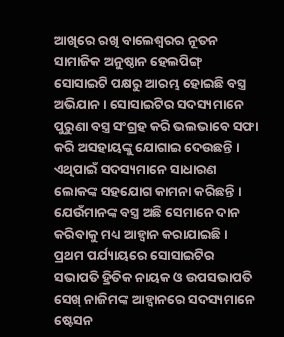ଆଖିରେ ରଖି ବାଲେଶ୍ଵରର ନୂତନ ସାମାଜିକ ଅନୁଷ୍ଠାନ ହେଲପିଙ୍ଗ୍ ସୋସାଇଟି ପକ୍ଷରୁ ଆରମ୍ଭ ହୋଇଛି ବସ୍ତ୍ର ଅଭିଯାନ । ସୋସାଇଟିର ସଦସ୍ୟମାନେ ପୁରୁଣା ବସ୍ତ୍ର ସଂଗ୍ରହ କରି ଭଲଭାବେ ସଫା କରି ଅସହାୟଙ୍କୁ ଯୋଗାଇ ଦେଉଛନ୍ତି ।
ଏଥିପାଇଁ ସଦସ୍ୟମାନେ ସାଧାରଣ ଲୋକଙ୍କ ସହଯୋଗ କାମନା କରିଛନ୍ତି । ଯେଉଁମାନଙ୍କ ବସ୍ତ୍ର ଅଛି ସେମାନେ ଦାନ କରିବାକୁ ମଧ୍ୟ ଆହ୍ବାନ କରାଯାଇଛି । ପ୍ରଥମ ପର୍ଯ୍ୟାୟରେ ସୋସାଇଟିର ସଭାପତି ହ୍ରିତିକ ନାୟକ ଓ ଉପସଭାପତି ସେଖ୍ ନାଜିମଙ୍କ ଆହ୍ବାନରେ ସଦସ୍ୟମାନେ ଷ୍ଟେସନ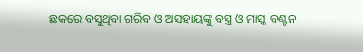ଛକରେ ବସୁଥିବା ଗରିବ ଓ ଅସହାୟଙ୍କୁ ବସ୍ତ୍ର ଓ ମାସ୍କ ବଣ୍ଟନ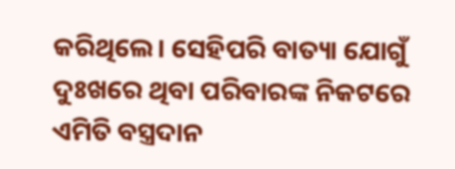କରିଥିଲେ। ସେହିପରି ବାତ୍ୟା ଯୋଗୁଁ ଦୁଃଖରେ ଥିବା ପରିବାରଙ୍କ ନିକଟରେ ଏମିତି ବସ୍ତ୍ରଦାନ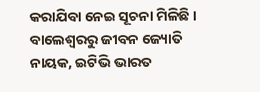କରାଯିବା ନେଇ ସୂଚନା ମିଳିଛି ।
ବାଲେଶ୍ଵରରୁ ଜୀବନ ଜ୍ୟୋତି ନାୟକ, ଇଟିଭି ଭାରତ